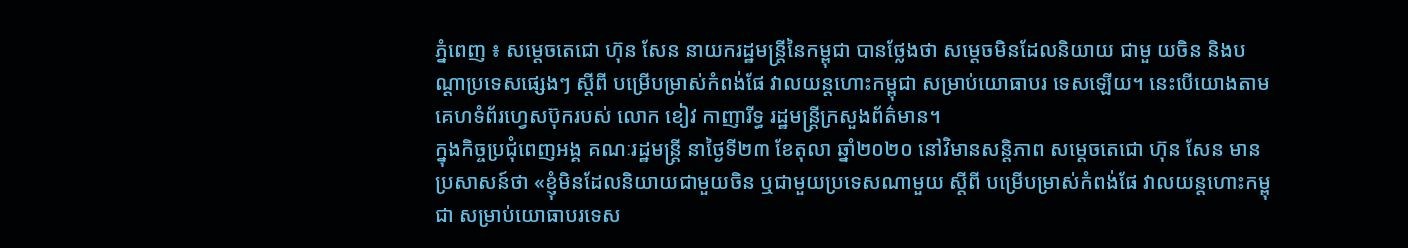ភ្នំពេញ ៖ សម្ដេចតេជោ ហ៊ុន សែន នាយករដ្ឋមន្ដ្រីនៃកម្ពុជា បានថ្លែងថា សម្ដេចមិនដែលនិយាយ ជាមួ យចិន និងបណ្ដាប្រទេសផ្សេងៗ ស្តីពី បម្រើបម្រាស់កំពង់ផែ វាលយន្តហោះកម្ពុជា សម្រាប់យោធាបរ ទេសឡើយ។ នេះបើយោងតាមគេហទំព័រហ្វេសប៊ុករបស់ លោក ខៀវ កាញារីទ្ធ រដ្ឋមន្ត្រីក្រសួងព័ត៌មាន។
ក្នុងកិច្ចប្រជុំពេញអង្គ គណៈរដ្ឋមន្ត្រី នាថ្ងៃទី២៣ ខែតុលា ឆ្នាំ២០២០ នៅវិមានសន្តិភាព សម្ដេចតេជោ ហ៊ុន សែន មានប្រសាសន៍ថា «ខ្ញុំមិនដែលនិយាយជាមួយចិន ឬជាមួយប្រទេសណាមួយ ស្តីពី បម្រើបម្រាស់កំពង់ផែ វាលយន្តហោះកម្ពុជា សម្រាប់យោធាបរទេស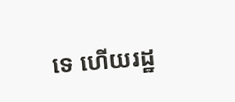ទេ ហើយរដ្ឋ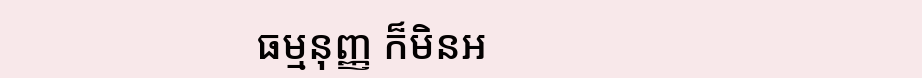ធម្មនុញ្ញ ក៏មិនអ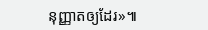នុញ្ញាតឲ្យដែរ»៕